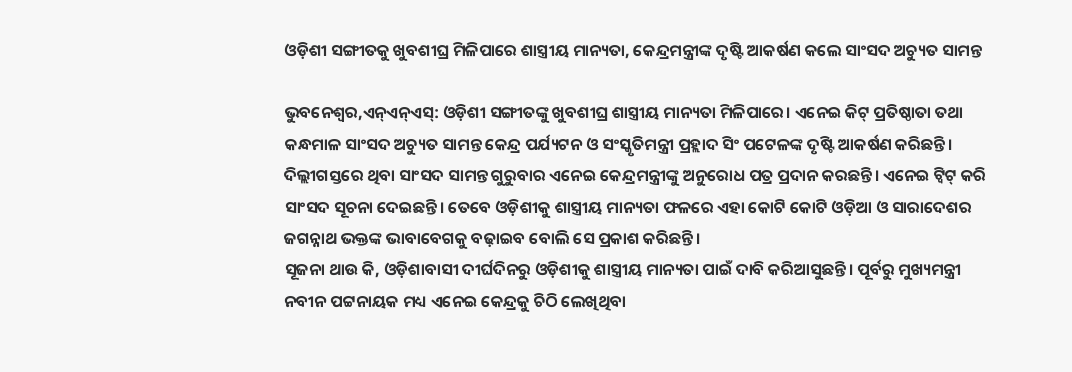ଓଡ଼ିଶୀ ସଙ୍ଗୀତକୁ ଖୁବଶୀଘ୍ର ମିଳିପାରେ ଶାସ୍ତ୍ରୀୟ ମାନ୍ୟତା, କେନ୍ଦ୍ରମନ୍ତ୍ରୀଙ୍କ ଦୃଷ୍ଟି ଆକର୍ଷଣ କଲେ ସାଂସଦ ଅଚ୍ୟୁତ ସାମନ୍ତ

ଭୁବନେଶ୍ୱର,ଏନ୍ଏନ୍ଏସ୍: ଓଡ଼ିଶୀ ସଙ୍ଗୀତଙ୍କୁ ଖୁବଶୀଘ୍ର ଶାସ୍ତ୍ରୀୟ ମାନ୍ୟତା ମିଳିପାରେ। ଏନେଇ କିଟ୍ ପ୍ରତିଷ୍ଠାତା ତଥା କନ୍ଧମାଳ ସାଂସଦ ଅଚ୍ୟୁତ ସାମନ୍ତ କେନ୍ଦ୍ର ପର୍ଯ୍ୟଟନ ଓ ସଂସ୍କୃତିମନ୍ତ୍ରୀ ପ୍ରହ୍ଲାଦ ସିଂ ପଟେଳଙ୍କ ଦୃଷ୍ଟି ଆକର୍ଷଣ କରିଛନ୍ତି। ଦିଲ୍ଲୀଗସ୍ତରେ ଥିବା ସାଂସଦ ସାମନ୍ତ ଗୁରୁବାର ଏନେଇ କେନ୍ଦ୍ରମନ୍ତ୍ରୀଙ୍କୁ ଅନୁରୋଧ ପତ୍ର ପ୍ରଦାନ କରଛନ୍ତି। ଏନେଇ ଟ୍ୱିଟ୍ କରି ସାଂସଦ ସୂଚନା ଦେଇଛନ୍ତି। ତେବେ ଓଡ଼ିଶୀକୁ ଶାସ୍ତ୍ରୀୟ ମାନ୍ୟତା ଫଳରେ ଏହା କୋଟି କୋଟି ଓଡ଼ିଆ ଓ ସାରାଦେଶର ଜଗନ୍ନାଥ ଭକ୍ତଙ୍କ ଭାବାବେଗକୁ ବଢ଼ାଇବ ବୋଲି ସେ ପ୍ରକାଶ କରିଛନ୍ତି।
ସୂଜନା ଥାଉ କି, ଓଡ଼ିଶାବାସୀ ଦୀର୍ଘଦିନରୁ ଓଡ଼ିଶୀକୁ ଶାସ୍ତ୍ରୀୟ ମାନ୍ୟତା ପାଇଁ ଦାବି କରିଆସୁଛନ୍ତି। ପୂର୍ବରୁ ମୁଖ୍ୟମନ୍ତ୍ରୀ ନବୀନ ପଟ୍ଟନାୟକ ମଧ୍ୟ ଏନେଇ କେନ୍ଦ୍ରକୁ ଚିଠି ଲେଖିଥିବା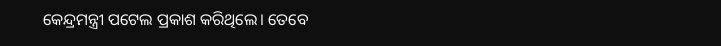କେନ୍ଦ୍ରମନ୍ତ୍ରୀ ପଟେଲ ପ୍ରକାଶ କରିଥିଲେ। ତେବେ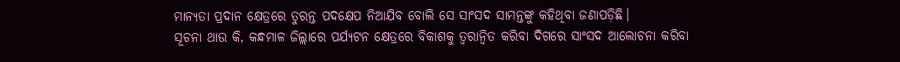ମାନ୍ୟତା ପ୍ରଦାନ କ୍ଷେତ୍ରରେ ତୁରନ୍ତ ପଦକ୍ଷେପ ନିଆଯିବ ବୋଲି ସେ ସାଂସଦ ସାମନ୍ତଙ୍କୁ କହିଥିବା ଜଣାପଡ଼ିଛି।
ସୂଚନା ଥାଉ କି, କନ୍ଧମାଳ ଜିଲ୍ଲାରେ ପର୍ଯ୍ୟଟନ କ୍ଷେତ୍ରରେ ବିକାଶକୁ ତ୍ୱରାନ୍ୱିତ କରିବା ଦିଗରେ ସାଂସଦ ଆଲୋଚନା କରିବା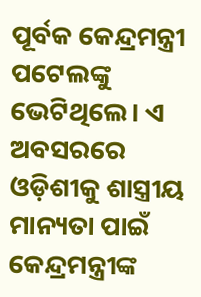ପୂର୍ବକ କେନ୍ଦ୍ରମନ୍ତ୍ରୀ ପଟେଲଙ୍କୁ ଭେଟିଥିଲେ। ଏ ଅବସରରେ ଓଡ଼ିଶୀକୁ ଶାସ୍ତ୍ରୀୟ ମାନ୍ୟତା ପାଇଁ କେନ୍ଦ୍ରମନ୍ତ୍ରୀଙ୍କ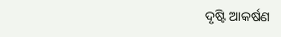ଦୃଷ୍ଟି ଆକର୍ଷଣ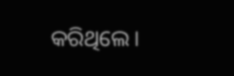କରିଥିଲେ।